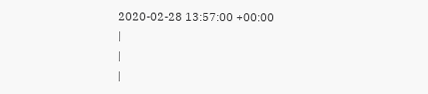2020-02-28 13:57:00 +00:00
|
|
|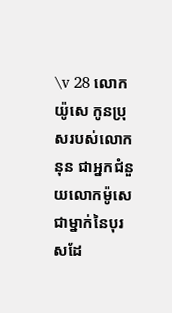\v 28 លោកយ៉ូសេ កូនប្រុសរបស់លោកនុន ជាអ្នកជំនួយលោកម៉ូសេ ជាម្នាក់នៃបុរសដែ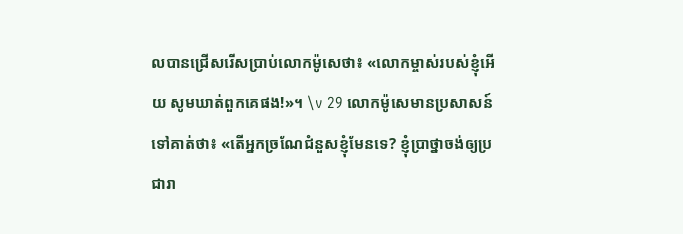លបានជ្រើសរើសប្រាប់លោកម៉ូសេថា៖ «លោកម្ចាស់របស់ខ្ញុំអើយ សូមឃាត់ពួកគេផង!»។ \v 29 លោកម៉ូសេមានប្រសាសន៍ទៅគាត់ថា៖ «តើអ្នកច្រណែជំនួសខ្ញុំមែនទេ? ខ្ញុំប្រាថ្នាចង់ឲ្យប្រជារា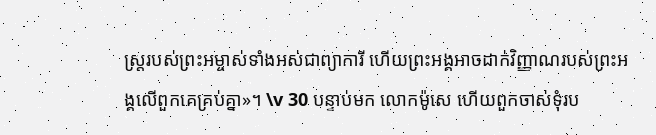ស្រ្តរបស់ព្រះអម្ចាស់ទាំងអស់ជាព្យាការី ហើយព្រះអង្គអាចដាក់វិញ្ញាណរបស់ព្រះអង្គលើពួកគេគ្រប់គ្នា»។ \v 30 បន្ទាប់មក លោកម៉ូសេ ហើយពួកចាស់ទុំរប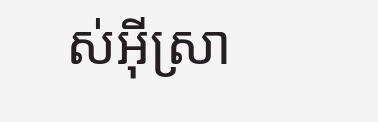ស់អ៊ីស្រា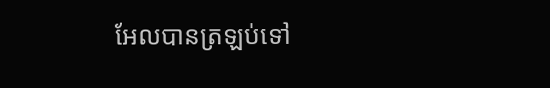អែលបានត្រឡប់ទៅ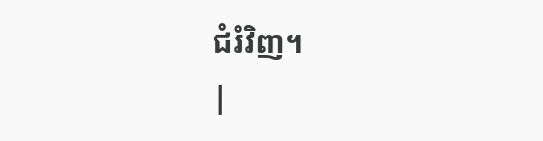ជំរំវិញ។
|